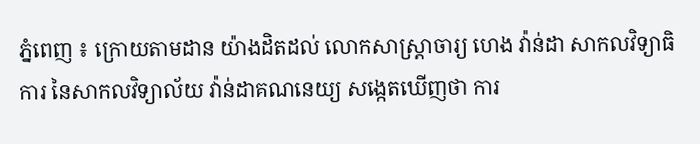ភ្នំពេញ ៖ ក្រោយតាមដាន យ៉ាងដិតដល់ លោកសាស្ត្រាចារ្យ ហេង វ៉ាន់ដា សាកលវិទ្យាធិការ នៃសាកលវិទ្យាល័យ វ៉ាន់ដាគណនេយ្យ សង្កេតឃើញថា ការ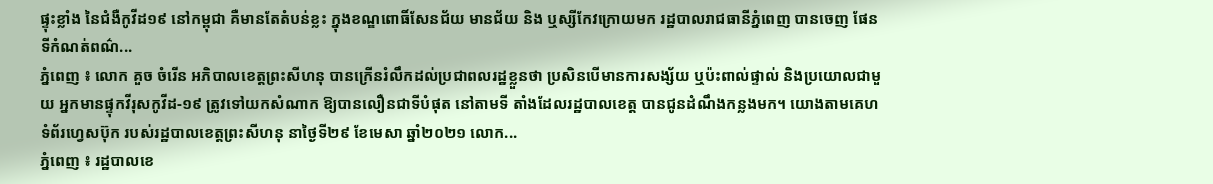ផ្ទុះខ្លាំង នៃជំងឺកូវីដ១៩ នៅកម្ពុជា គឺមានតែតំបន់ខ្លះ ក្នុងខណ្ឌពោធិ៍សែនជ័យ មានជ័យ និង ឬស្សីកែវក្រោយមក រដ្ឋបាលរាជធានីភ្នំពេញ បានចេញ ផែនទីកំណត់ពណ៌...
ភ្នំពេញ ៖ លោក គួច ចំរើន អភិបាលខេត្តព្រះសីហនុ បានក្រើនរំលឹកដល់ប្រជាពលរដ្ឋខ្លួនថា ប្រសិនបើមានការសង្ស័យ ឬប៉ះពាល់ផ្ទាល់ និងប្រយោលជាមួយ អ្នកមានផ្ទុកវីរុសកូវីដ-១៩ ត្រូវទៅយកសំណាក ឱ្យបានលឿនជាទីបំផុត នៅតាមទី តាំងដែលរដ្ឋបាលខេត្ត បានជូនដំណឹងកន្លងមក។ យោងតាមគេហទំព័រហ្វេសប៊ុក របស់រដ្ឋបាលខេត្តព្រះសីហនុ នាថ្ងៃទី២៩ ខែមេសា ឆ្នាំ២០២១ លោក...
ភ្នំពេញ ៖ រដ្ឋបាលខេ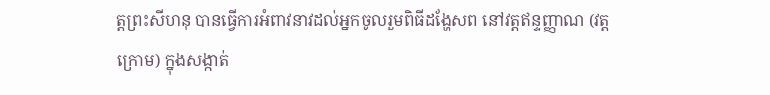ត្តព្រះសីហនុ បានធ្វើការអំពាវនាវដល់អ្នកចូលរួមពិធីដង្ហែសព នៅវត្តឥន្ទញ្ញាណ (វត្តក្រោម) ក្នុងសង្កាត់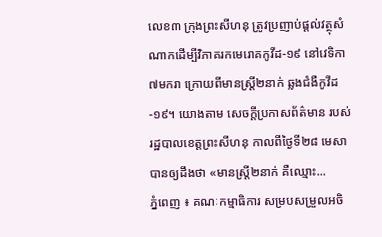លេខ៣ ក្រុងព្រះសីហនុ ត្រូវប្រញាប់ផ្តល់វត្ថុសំណាកដើម្បីវិភាគរកមេរោគកូវីដ-១៩ នៅវេទិកា ៧មករា ក្រោយពីមានស្ដ្រី២នាក់ ឆ្លងជំងឺកូវីដ-១៩។ យោងតាម សេចក្ដីប្រកាសព័ត៌មាន របស់ រដ្ឋបាលខេត្តព្រះសីហនុ កាលពីថ្ងៃទី២៨ មេសា បានឲ្យដឹងថា «មានស្ត្រី២នាក់ គឺឈ្មោះ...
ភ្នំពេញ ៖ គណៈកម្មាធិការ សម្របសម្រួលអចិ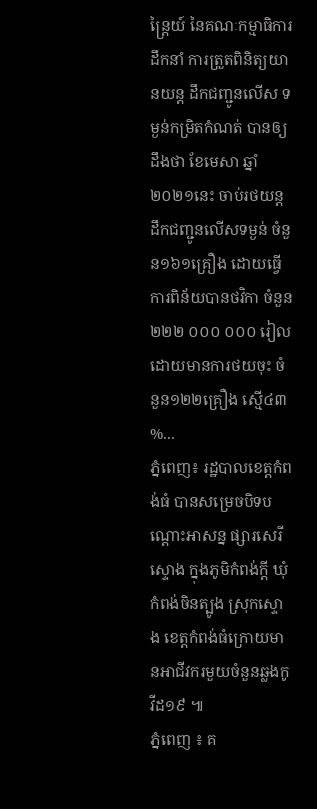ន្ត្រៃយ៍ នៃគណៈកម្មាធិការដឹកនាំ ការត្រួតពិនិត្យយានយន្ត ដឹកជញ្ជូនលើស ទម្ងន់កម្រិតកំណត់ បានឲ្យដឹងថា ខែមេសា ឆ្នាំ២០២១នេះ ចាប់រថយន្តដឹកជញ្ជូនលើសទម្ងន់ ចំនួន១៦១គ្រឿង ដោយធ្វើការពិន័យបានថវិកា ចំនួន២២២ ០០០ ០០០ រៀល ដោយមានការថយចុះ ចំនួន១២២គ្រឿង ស្មើ៤៣ %...
ភ្នំពេញ៖ រដ្ឋបាលខេត្តកំពង់ធំ បានសម្រេចបិទបណ្ដោះអាសន្ន ផ្សារសេរីស្ទោង ក្នុងភូមិកំពង់ក្ដី ឃុំកំពង់ចិនត្បូង ស្រុកស្ទោង ខេត្តកំពង់ធំក្រោយមានអាជីវករមួយចំនួនឆ្លងកូវីដ១៩ ៕
ភ្នំពេញ ៖ គ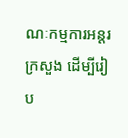ណៈកម្មការអន្ដរក្រសួង ដើម្បីរៀប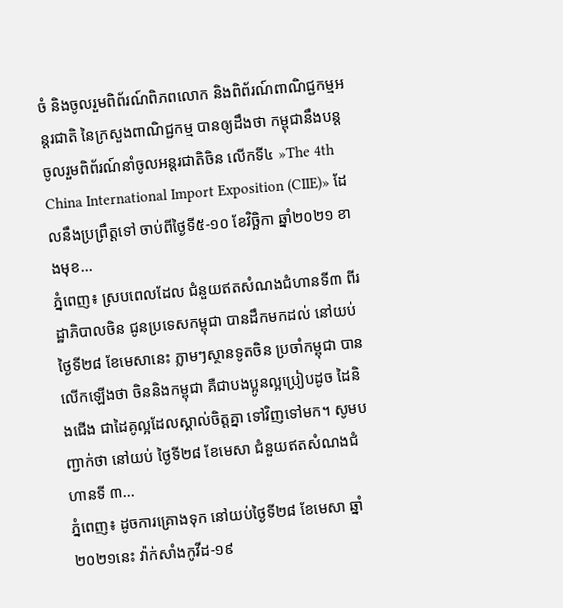ចំ និងចូលរួមពិព័រណ៍ពិភពលោក និងពិព័រណ៍ពាណិជ្ជកម្មអន្ដរជាតិ នៃក្រសួងពាណិជ្ជកម្ម បានឲ្យដឹងថា កម្ពុជានឹងបន្ដចូលរួមពិព័រណ៍នាំចូលអន្ដរជាតិចិន លើកទី៤ »The 4th China International Import Exposition (CIIE)» ដែលនឹងប្រព្រឹត្តទៅ ចាប់ពីថ្ងៃទី៥-១០ ខែវិច្ឆិកា ឆ្នាំ២០២១ ខាងមុខ...
ភ្នំពេញ៖ ស្របពេលដែល ជំនួយឥតសំណងជំហានទី៣ ពីរដ្ឋាភិបាលចិន ជូនប្រទេសកម្ពុជា បានដឹកមកដល់ នៅយប់ថ្ងៃទី២៨ ខែមេសានេះ ភ្លាមៗស្ថានទូតចិន ប្រចាំកម្ពុជា បានលើកឡើងថា ចិននិងកម្ពុជា គឺជាបងប្អូនល្អប្រៀបដូច ដៃនិងជើង ជាដៃគូល្អដែលស្គាល់ចិត្តគ្នា ទៅវិញទៅមក។ សូមបញ្ជាក់ថា នៅយប់ ថ្ងៃទី២៨ ខែមេសា ជំនួយឥតសំណងជំហានទី ៣...
ភ្នំពេញ៖ ដូចការគ្រោងទុក នៅយប់ថ្ងៃទី២៨ ខែមេសា ឆ្នាំ២០២១នេះ វ៉ាក់សាំងកូវីដ-១៩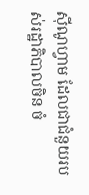ស៊ីណូហ្វាម ដែលជាជំនួយរបស់រដ្ឋាភិបាលចិន ចំ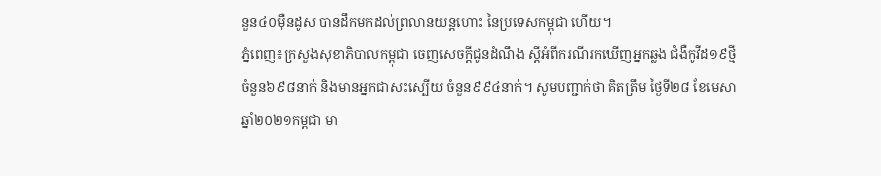នួន៤០ម៉ឺនដូស បានដឹកមកដល់ព្រលានយន្តហោះ នៃប្រទេសកម្ពុជា ហើយ។
ភ្នំពេញ៖ក្រសួងសុខាភិបាលកម្ពុជា ចេញសេចក្ដីជូនដំណឹង ស្ដីអំពីករណីរកឃើញអ្នកឆ្លង ជំងឺកូវីដ១៩ថ្មី ចំនួន៦៩៨នាក់ និងមានអ្នកជាសះស្បើយ ចំនួន៩៩៤នាក់។ សូមបញ្ជាក់ថា គិតត្រឹម ថ្ងៃទី២៨ ខែមេសា ឆ្នាំ២០២១កម្ពជា មា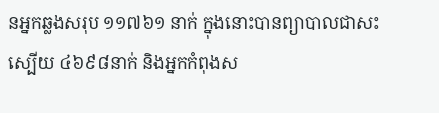នអ្នកឆ្លងសរុប ១១៧៦១ នាក់ ក្នុងនោះបានព្យាបាលជាសះស្បើយ ៤៦៩៨នាក់ និងអ្នកកំពុងស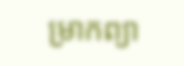ម្រាកព្យា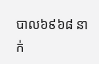បាល៦៩៦៨ នាក់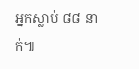អ្នកស្លាប់ ៨៨ នាក់៕